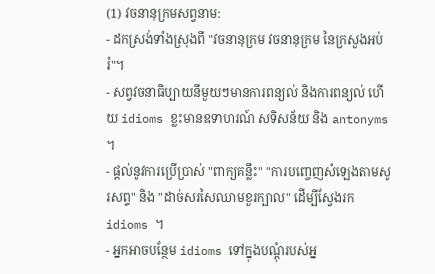(1) វចនានុក្រមសព្វនាម:
- ដកស្រង់ទាំងស្រុងពី "វចនានុក្រម វចនានុក្រម នៃក្រសួងអប់រំ"។
- សព្វវចនាធិប្បាយនីមួយៗមានការពន្យល់ និងការពន្យល់ ហើយ idioms ខ្លះមានឧទាហរណ៍ សទិសន័យ និង antonyms ។
- ផ្តល់នូវការប្រើប្រាស់ "ពាក្យគន្លឹះ" "ការបញ្ចេញសំឡេងតាមសូរសព្ទ" និង "ដាច់សរសៃឈាមខួរក្បាល" ដើម្បីស្វែងរក idioms ។
- អ្នកអាចបន្ថែម idioms ទៅក្នុងបណ្តុំរបស់អ្ន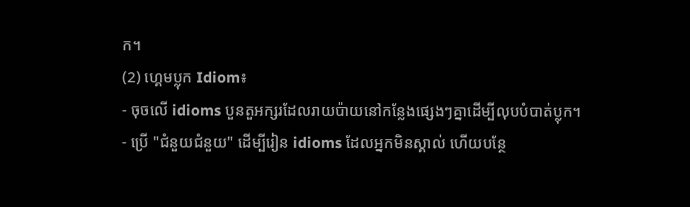ក។
(2) ហ្គេមប្លុក Idiom៖
- ចុចលើ idioms បួនតួអក្សរដែលរាយប៉ាយនៅកន្លែងផ្សេងៗគ្នាដើម្បីលុបបំបាត់ប្លុក។
- ប្រើ "ជំនួយជំនួយ" ដើម្បីរៀន idioms ដែលអ្នកមិនស្គាល់ ហើយបន្ថែ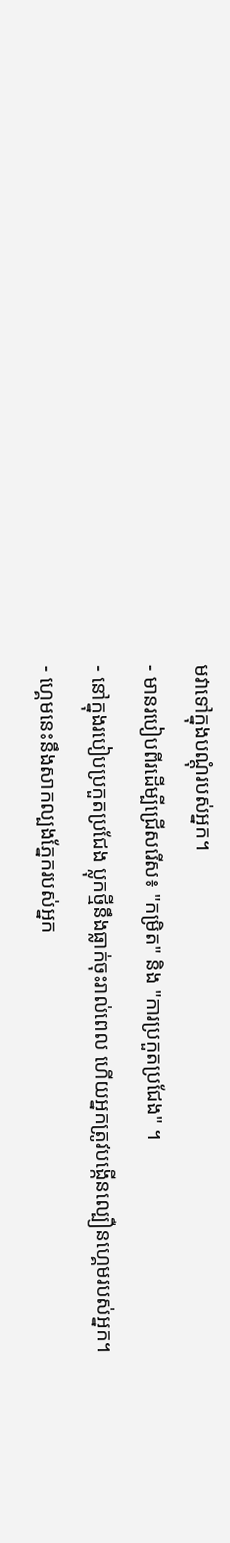មវាទៅក្នុងបណ្តុំរបស់អ្នក។
- មានរបៀបពីរដើម្បីជ្រើសរើស៖ "កម្រិត" និង "ការប្រកួតប្រជែង" ។
- នៅក្នុងរបៀបប្រកួតប្រជែង ប្លុកថ្មីនឹងធ្លាក់ចុះរាល់ពេល ហើយអ្នកត្រូវបង្កើនល្បឿនហ្គេមរបស់អ្នក។
- ហ្គេមនេះនឹងសាកល្បងភ្នែករបស់អ្នក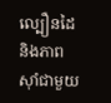ល្បឿនដៃ និងភាពស៊ាំជាមួយ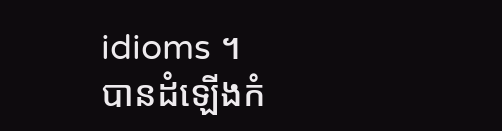idioms ។
បានដំឡើងកំ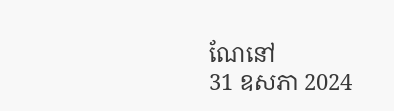ណែនៅ
31 ឧសភា 2024